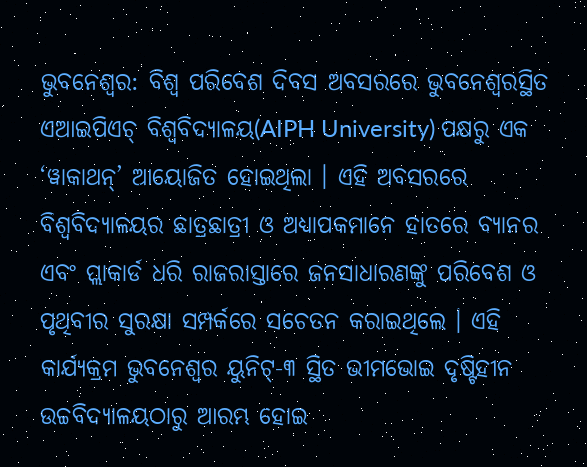ଭୁବନେଶ୍ବର: ବିଶ୍ବ ପରିବେଶ ଦିବସ ଅବସରରେ ଭୁବନେଶ୍ବରସ୍ଥିତ ଏଆଇପିଏଚ୍ ବିଶ୍ବବିଦ୍ୟାଳୟ(AIPH University) ପକ୍ଷରୁ ଏକ ‘ୱାକାଥନ୍’ ଆୟୋଜିତ ହୋଇଥିଲା । ଏହି ଅବସରରେ ବିଶ୍ବବିଦ୍ୟାଳୟର ଛାତ୍ରଛାତ୍ରୀ ଓ ଅଧ୍ୟାପକମାନେ ହାତରେ ବ୍ୟାନର ଏବଂ ପ୍ଲାକାର୍ଡ ଧରି ରାଜରାସ୍ତାରେ ଜନସାଧାରଣଙ୍କୁ ପରିବେଶ ଓ ପୃଥିବୀର ସୁରକ୍ଷା ସମ୍ପର୍କରେ ସଚେତନ କରାଇଥିଲେ । ଏହି କାର୍ଯ୍ୟକ୍ରମ ଭୁବନେଶ୍ବର ୟୁନିଟ୍-୩ ସ୍ଥିତ ଭୀମଭୋଇ ଦୃଷ୍ଟିହୀନ ଉଚ୍ଚବିଦ୍ୟାଳୟଠାରୁ ଆରମ୍ଭ ହୋଇ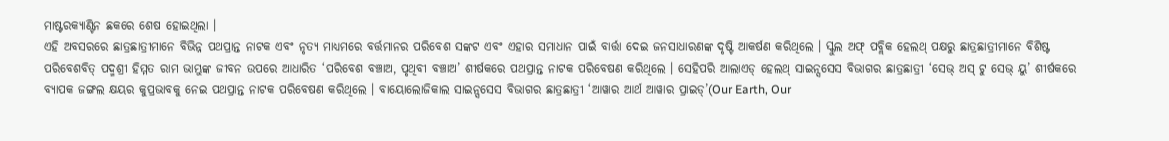ମାଷ୍ଟରକ୍ୟାଣ୍ଟିନ ଛକରେ ଶେଷ ହୋଇଥିଲା ।
ଏହି ଅବସରରେ ଛାତ୍ରଛାତ୍ରୀମାନେ ବିଭିନ୍ନ ପଥପ୍ରାନ୍ତ ନାଟକ ଏବଂ ନୃତ୍ୟ ମାଧ୍ୟମରେ ବର୍ତ୍ତମାନର ପରିବେଶ ସଙ୍କଟ ଏବଂ ଏହାର ସମାଧାନ ପାଇଁ ବାର୍ତ୍ତା ଦେଇ ଜନସାଧାରଣଙ୍କ ଦୃଷ୍ଟି ଆକର୍ଷଣ କରିଥିଲେ । ସ୍କୁଲ ଅଫ୍ ପବ୍ଲିକ ହେଲଥ୍ ପକ୍ଷରୁ ଛାତ୍ରଛାତ୍ରୀମାନେ ବିଶିଷ୍ଟ ପରିବେଶବିତ୍ ପଦ୍ମଶ୍ରୀ ହିମ୍ମତ ରାମ ଭାମ୍ଭୁଙ୍କ ଜୀବନ ଉପରେ ଆଧାରିତ ‘ପରିବେଶ ବଞ୍ଚାଅ, ପୃଥିବୀ ବଞ୍ଚାଅ’ ଶୀର୍ଷକରେ ପଥପ୍ରାନ୍ତ ନାଟକ ପରିବେଷଣ କରିଥିଲେ । ସେହିପରି ଆଲାଏଡ୍ ହେଲଥ୍ ସାଇନ୍ସସେସ ବିଭାଗର ଛାତ୍ରଛାତ୍ରୀ ‘ସେଭ୍ ଅସ୍ ଟୁ ସେଭ୍ ୟୁ’ ଶୀର୍ଷକରେ ବ୍ୟାପକ ଜଙ୍ଗଲ କ୍ଷୟର କୁପ୍ରଭାବକୁ ନେଇ ପଥପ୍ରାନ୍ତ ନାଟକ ପରିବେଷଣ କରିଥିଲେ । ବାୟୋଲୋଜିକାଲ ସାଇନ୍ସସେସ ବିଭାଗର ଛାତ୍ରଛାତ୍ରୀ ‘ଆୱାର ଆର୍ଥ ଆୱାର ପ୍ରାଇଡ୍’(Our Earth, Our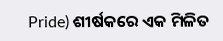Pride) ଶୀର୍ଷକରେ ଏକ ମିଳିତ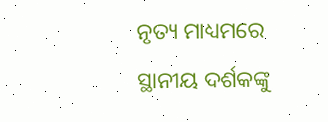ନୃତ୍ୟ ମାଧ୍ୟମରେ ସ୍ଥାନୀୟ ଦର୍ଶକଙ୍କୁ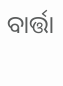ବାର୍ତ୍ତା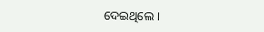ଦେଇଥିଲେ ।